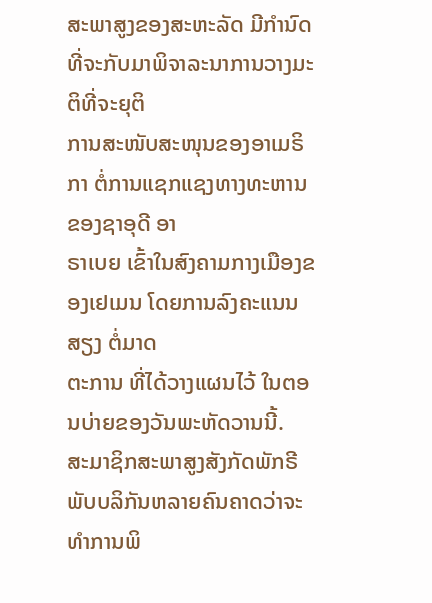ສະພາສູງຂອງສະຫະລັດ ມີກຳນົດທີ່ຈະກັບມາພິຈາລະນາການວາງມະຕິທີ່ຈະຍຸຕິ
ການສະໜັບສະໜຸນຂອງອາເມຣິກາ ຕໍ່ການແຊກແຊງທາງທະຫານຂອງຊາອຸດີ ອາ
ຣາເບຍ ເຂົ້າໃນສົງຄາມກາງເມືອງຂອງເຢເມນ ໂດຍການລົງຄະແນນສຽງ ຕໍ່ມາດ
ຕະການ ທີ່ໄດ້ວາງແຜນໄວ້ ໃນຕອນບ່າຍຂອງວັນພະຫັດວານນີ້.
ສະມາຊິກສະພາສູງສັງກັດພັກຣີພັບບລິກັນຫລາຍຄົນຄາດວ່າຈະທຳການພິ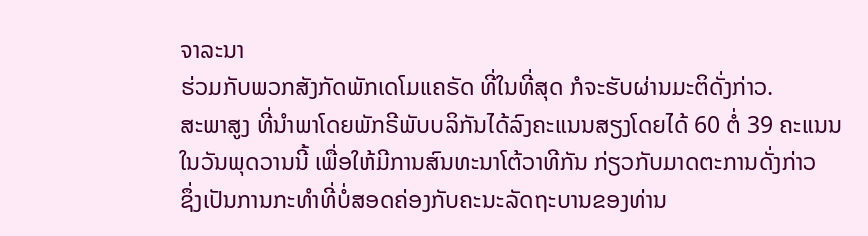ຈາລະນາ
ຮ່ວມກັບພວກສັງກັດພັກເດໂມແຄຣັດ ທີ່ໃນທີ່ສຸດ ກໍຈະຮັບຜ່ານມະຕິດັ່ງກ່າວ.
ສະພາສູງ ທີ່ນຳພາໂດຍພັກຣີພັບບລິກັນໄດ້ລົງຄະແນນສຽງໂດຍໄດ້ 60 ຕໍ່ 39 ຄະແນນ
ໃນວັນພຸດວານນີ້ ເພື່ອໃຫ້ມີການສົນທະນາໂຕ້ວາທີກັນ ກ່ຽວກັບມາດຕະການດັ່ງກ່າວ
ຊຶ່ງເປັນການກະທຳທີ່ບໍ່ສອດຄ່ອງກັບຄະນະລັດຖະບານຂອງທ່ານ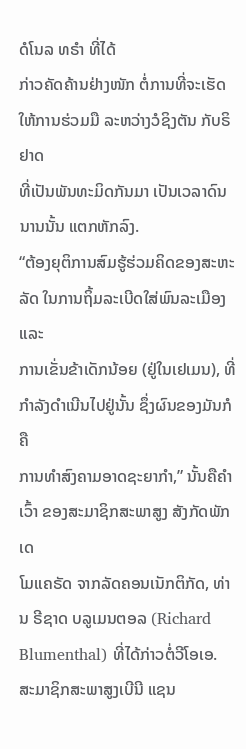ດໍໂນລ ທຣຳ ທີ່ໄດ້
ກ່າວຄັດຄ້ານຢ່າງໜັກ ຕໍ່ການທີ່ຈະເຮັດໃຫ້ການຮ່ວມມື ລະຫວ່າງວໍຊິງຕັນ ກັບຣິຢາດ
ທີ່ເປັນພັນທະມິດກັນມາ ເປັນເວລາດົນນານນັ້ນ ແຕກຫັກລົງ.
“ຕ້ອງຍຸຕິການສົມຮູ້ຮ່ວມຄິດຂອງສະຫະລັດ ໃນການຖິ້ມລະເບີດໃສ່ພົນລະເມືອງ ແລະ
ການເຂັ່ນຂ້າເດັກນ້ອຍ (ຢູ່ໃນເຢເມນ), ທີ່ກຳລັງດຳເນີນໄປຢູ່ນັ້ນ ຊຶ່ງຜົນຂອງມັນກໍຄື
ການທຳສົງຄາມອາດຊະຍາກຳ,” ນັ້ນຄືຄຳເວົ້າ ຂອງສະມາຊິກສະພາສູງ ສັງກັດພັກເດ
ໂມແຄຣັດ ຈາກລັດຄອນເນັກຕິກັດ, ທ່ານ ຣີຊາດ ບລູເມນຕອລ (Richard
Blumenthal) ທີ່ໄດ້ກ່າວຕໍ່ວີໂອເອ.
ສະມາຊິກສະພາສູງເບີນີ ແຊນ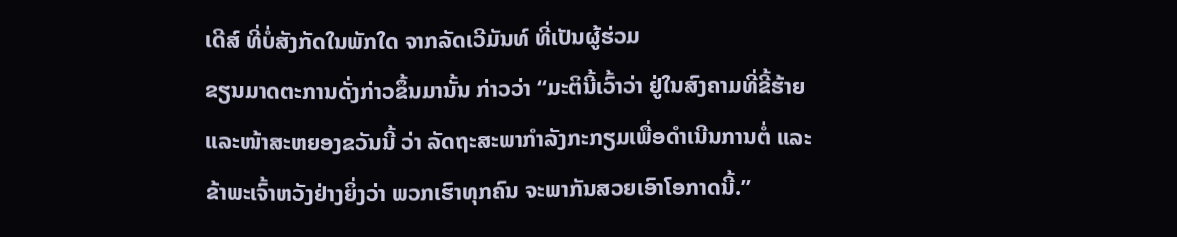ເດີສ໌ ທີ່ບໍ່ສັງກັດໃນພັກໃດ ຈາກລັດເວີມັນທ໌ ທີ່ເປັນຜູ້ຮ່ວມ
ຂຽນມາດຕະການດັ່ງກ່າວຂຶ້ນມານັ້ນ ກ່າວວ່າ “ມະຕິນີ້ເວົ້າວ່າ ຢູ່ໃນສົງຄາມທີ່ຂີ້ຮ້າຍ
ແລະໜ້າສະຫຍອງຂວັນນີ້ ວ່າ ລັດຖະສະພາກຳລັງກະກຽມເພື່ອດຳເນີນການຕໍ່ ແລະ
ຂ້າພະເຈົ້າຫວັງຢ່າງຍິ່ງວ່າ ພວກເຮົາທຸກຄົນ ຈະພາກັນສວຍເອົາໂອກາດນີ້.”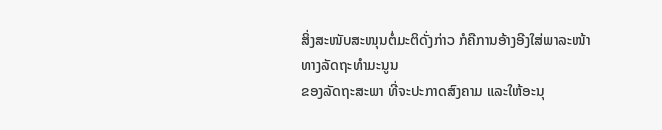ສິ່ງສະໜັບສະໜຸນຕໍ່ມະຕິດັ່ງກ່າວ ກໍຄືການອ້າງອີງໃສ່ພາລະໜ້າທາງລັດຖະທຳມະນູນ
ຂອງລັດຖະສະພາ ທີ່ຈະປະກາດສົງຄາມ ແລະໃຫ້ອະນຸ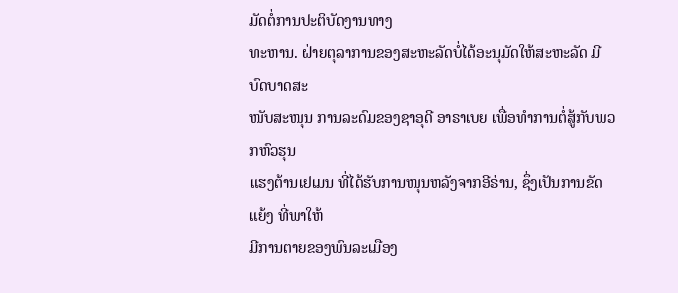ມັດຕໍ່ການປະຕິບັດງານທາງ
ທະຫານ. ຝ່າຍຕຸລາການຂອງສະຫະລັດບໍ່ໄດ້ອະນຸມັດໃຫ້ສະຫະລັດ ມີບົດບາດສະ
ໜັບສະໜຸນ ການລະດົມຂອງຊາອຸດີ ອາຣາເບຍ ເພື່ອທຳການຕໍ່ສູ້ກັບພວກຫົວຮຸນ
ແຮງຕ້ານເຢເມນ ທີ່ໄດ້ຮັບການໜຸນຫລັງຈາກອີຣ່ານ, ຊຶ່ງເປັນການຂັດແຍ້ງ ທີ່ພາໃຫ້
ມີການຕາຍຂອງພົນລະເມືອງ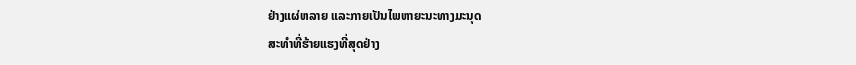ຢ່າງແຜ່ຫລາຍ ແລະກາຍເປັນໄພຫາຍະນະທາງມະນຸດ
ສະທຳທີ່ຮ້າຍແຮງທີ່ສຸດຢ່າງ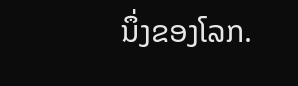ນຶ່ງຂອງໂລກ.